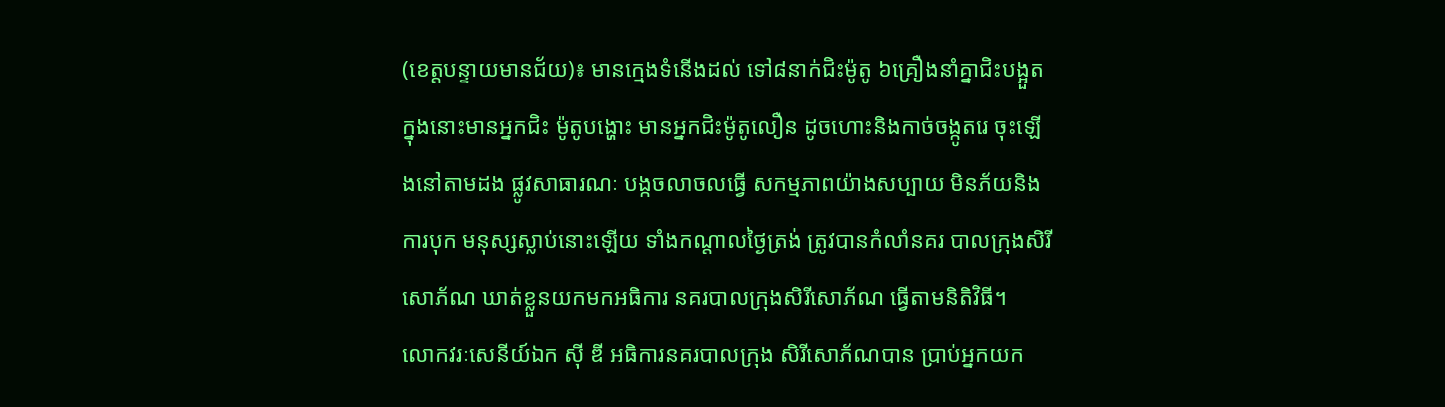(ខេត្តបន្ទាយមានជ័យ)៖ មានក្មេងទំនើងដល់ ទៅ៨នាក់ជិះម៉ូតូ ៦គ្រឿងនាំគ្នាជិះបង្អួត ក្នុងនោះមានអ្នកជិះ ម៉ូតូបង្ហោះ មានអ្នកជិះម៉ូតូលឿន ដូចហោះនិងកាច់ចង្កូតរេ ចុះឡើងនៅតាមដង ផ្លូវសាធារណៈ បង្កចលាចលធ្វើ សកម្មភាពយ៉ាងសប្បាយ មិនភ័យនិងការបុក មនុស្សស្លាប់នោះឡើយ ទាំងកណ្តាលថ្ងៃត្រង់ ត្រូវបានកំលាំនគរ បាលក្រុងសិរីសោភ័ណ ឃាត់ខ្លួនយកមកអធិការ នគរបាលក្រុងសិរីសោភ័ណ ធ្វើតាមនិតិវិធី។
លោកវរៈសេនីយ៍ឯក ស៊ី ឌី អធិការនគរបាលក្រុង សិរីសោភ័ណបាន ប្រាប់អ្នកយក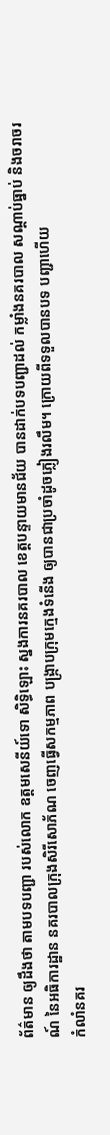ព័ត៌មាន ឲ្យដឹងថា តាមបទបញ្ជា របស់លោក ឧត្តមសេនីយ៍ទោ សិទ្ធិឡោះ ស្នងការនគរបាល ខេត្តបន្ទាយមានជ័យ បានដាក់បទបញ្ជាដល់ កម្លាំងនគរបាល សណ្តាប់ធ្នាប់ និងចរាចរណ៍ នៃអធិការដ្ឋាន នគរបាលក្រុងសិរីសោភ័ណ ចេញធ្វើសកម្មភាព បង្រ្កាបក្រុមក្មេងទំនើង ឲ្យបានជាប្រចាំដូចភ្លៀងរលឹម។ ក្រោយពីទទួលបានបទ បញ្ជាហើយ
កំលាំនគរ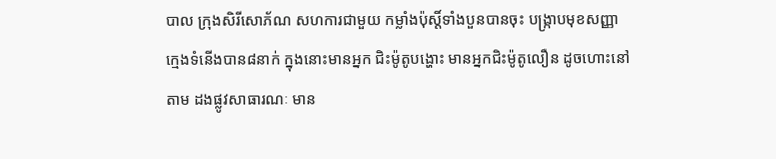បាល ក្រុងសិរីសោភ័ណ សហការជាមួយ កម្លាំងប៉ុស្តិ៍ទាំងបួនបានចុះ បង្ក្រាបមុខសញ្ញា ក្មេងទំនើងបាន៨នាក់ ក្នុងនោះមានអ្នក ជិះម៉ូតូបង្ហោះ មានអ្នកជិះម៉ូតូលឿន ដូចហោះនៅតាម ដងផ្លូវសាធារណៈ មាន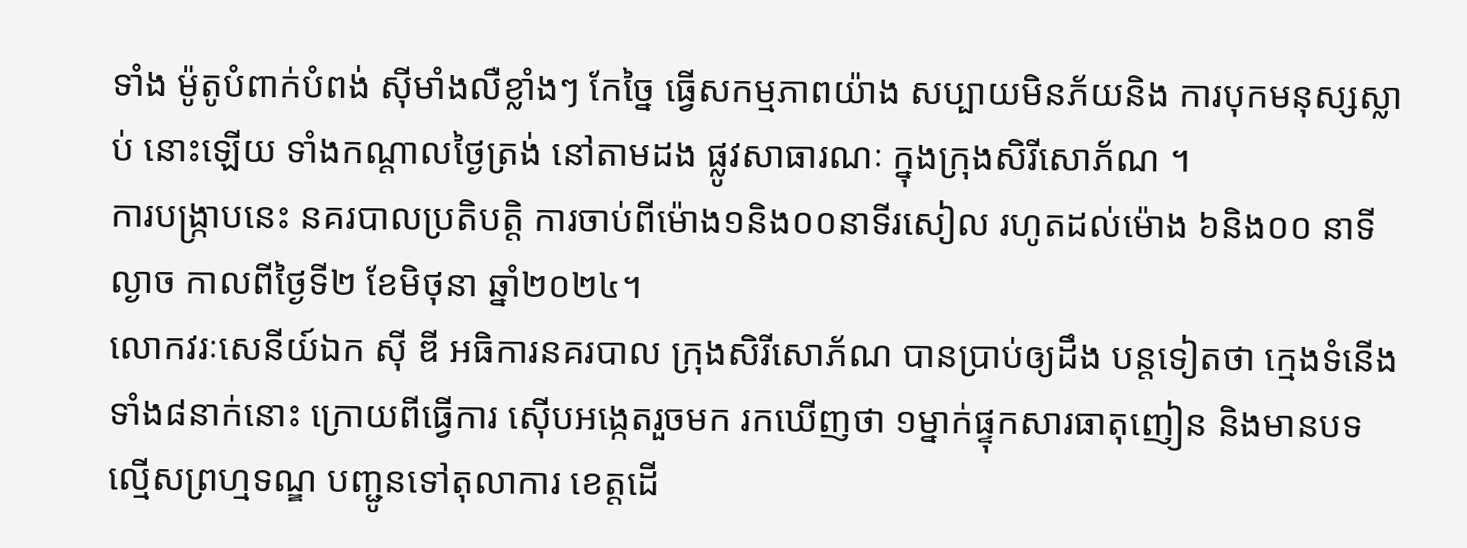ទាំង ម៉ូតូបំពាក់បំពង់ ស៊ីមាំងលឺខ្លាំងៗ កែច្នៃ ធ្វើសកម្មភាពយ៉ាង សប្បាយមិនភ័យនិង ការបុកមនុស្សស្លាប់ នោះឡើយ ទាំងកណ្តាលថ្ងៃត្រង់ នៅតាមដង ផ្លូវសាធារណៈ ក្នុងក្រុងសិរីសោភ័ណ ។
ការបង្ក្រាបនេះ នគរបាលប្រតិបត្តិ ការចាប់ពីម៉ោង១និង០០នាទីរសៀល រហូតដល់ម៉ោង ៦និង០០ នាទីល្ងាច កាលពីថ្ងៃទី២ ខែមិថុនា ឆ្នាំ២០២៤។
លោកវរៈសេនីយ៍ឯក ស៊ី ឌី អធិការនគរបាល ក្រុងសិរីសោភ័ណ បានប្រាប់ឲ្យដឹង បន្តទៀតថា ក្មេងទំនើងទាំង៨នាក់នោះ ក្រោយពីធ្វើការ ស៊ើបអង្កេតរួចមក រកឃើញថា ១ម្នាក់ផ្ទុកសារធាតុញៀន និងមានបទល្មើសព្រហ្មទណ្ឌ បញ្ជូនទៅតុលាការ ខេត្តដើ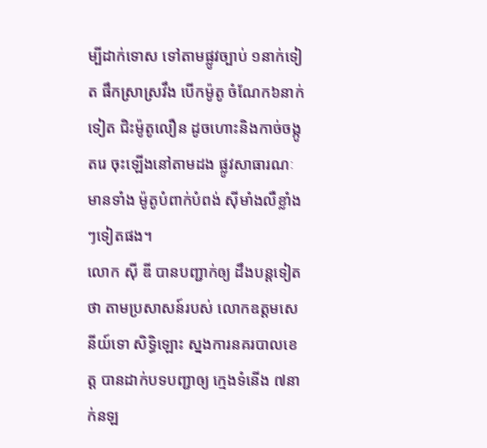ម្បីដាក់ទោស ទៅតាមផ្លូវច្បាប់ ១នាក់ទៀត ផឹកស្រាស្រវឹង បើកម៉ូតូ ចំណែក៦នាក់ទៀត ជិះម៉ូតូលឿន ដូចហោះនិងកាច់ចង្កូតរេ ចុះឡើងនៅតាមដង ផ្លូវសាធារណៈ មានទាំង ម៉ូតូបំពាក់បំពង់ ស៊ីមាំងលឺខ្លាំងៗទៀតផង។
លោក ស៊ី ឌី បានបញ្ជាក់ឲ្យ ដឹងបន្តទៀតថា តាមប្រសាសន៍របស់ លោកឧត្តមសេនីយ៍ទោ សិទ្ធិឡោះ ស្នងការនគរបាលខេត្ត បានដាក់បទបញ្ជាឲ្យ ក្មេងទំនើង ៧នាក់នឡ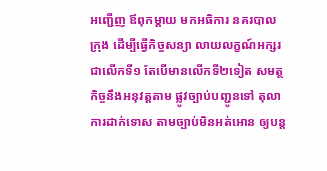អញ្ជើញ ឪពុកម្តាយ មកអធិការ នគរបាលក្រុង ដើម្បីធ្វើកិច្ចសន្យា លាយលក្ខណ៍អក្សរជាលើកទី១ តែបើមានលើកទី២ទៀត សមត្ថកិច្ចនឹងអនុវត្តតាម ផ្លូវច្បាប់បញ្ជូនទៅ តុលាការដាក់ទោស តាមច្បាប់មិនអត់អោន ឲ្យបន្ត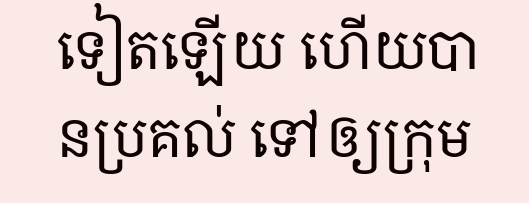ទៀតឡើយ ហើយបានប្រគល់ ទៅឲ្យក្រុម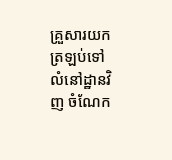គ្រួសារយក ត្រឡប់ទៅលំនៅដ្ឋានវិញ ចំណែក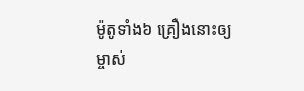ម៉ូតូទាំង៦ គ្រឿងនោះឲ្យម្ចាស់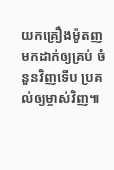យកគ្រឿងម៉ូតញ មកដាក់ឲ្យគ្រប់ ចំនួនវិញទើប ប្រគល់ឲ្យម្ចាស់វិញ៕